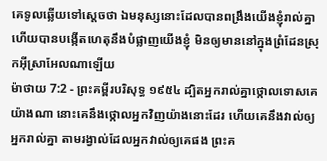គេទូលឆ្លើយទៅស្តេចថា ឯមនុស្សនោះដែលបានពង្រឹងយើងខ្ញុំរាល់គ្នា ហើយបានបង្កើតហេតុនឹងបំផ្លាញយើងខ្ញុំ មិនឲ្យមាននៅក្នុងព្រំដែនស្រុកអ៊ីស្រាអែលណាឡើយ
ម៉ាថាយ 7:2 - ព្រះគម្ពីរបរិសុទ្ធ ១៩៥៤ ដ្បិតអ្នករាល់គ្នាថ្កោលទោសគេយ៉ាងណា នោះគេនឹងថ្កោលអ្នកវិញយ៉ាងនោះដែរ ហើយគេនឹងវាល់ឲ្យអ្នករាល់គ្នា តាមរង្វាល់ដែលអ្នកវាល់ឲ្យគេផង ព្រះគ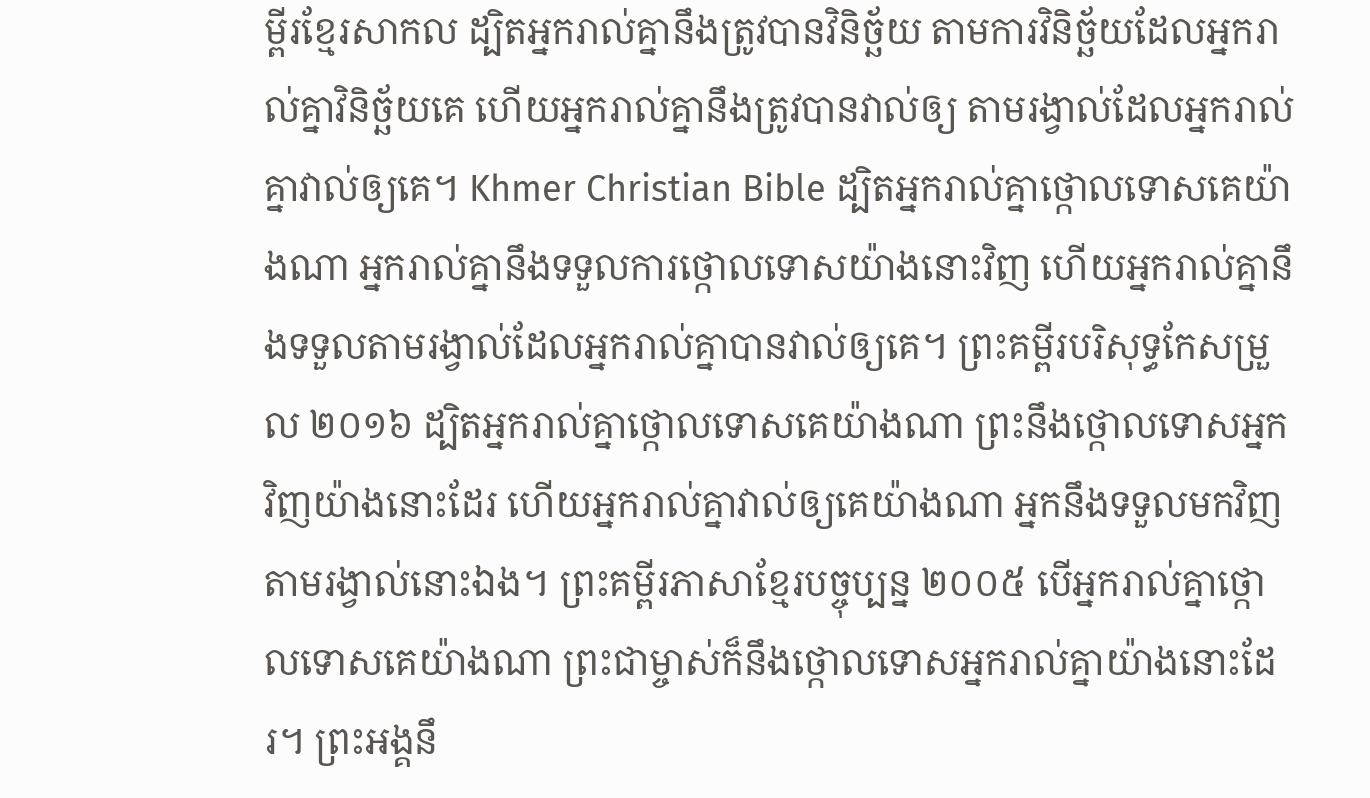ម្ពីរខ្មែរសាកល ដ្បិតអ្នករាល់គ្នានឹងត្រូវបានវិនិច្ឆ័យ តាមការវិនិច្ឆ័យដែលអ្នករាល់គ្នាវិនិច្ឆ័យគេ ហើយអ្នករាល់គ្នានឹងត្រូវបានវាល់ឲ្យ តាមរង្វាល់ដែលអ្នករាល់គ្នាវាល់ឲ្យគេ។ Khmer Christian Bible ដ្បិតអ្នករាល់គ្នាថ្កោលទោសគេយ៉ាងណា អ្នករាល់គ្នានឹងទទួលការថ្កោលទោសយ៉ាងនោះវិញ ហើយអ្នករាល់គ្នានឹងទទួលតាមរង្វាល់ដែលអ្នករាល់គ្នាបានវាល់ឲ្យគេ។ ព្រះគម្ពីរបរិសុទ្ធកែសម្រួល ២០១៦ ដ្បិតអ្នករាល់គ្នាថ្កោលទោសគេយ៉ាងណា ព្រះនឹងថ្កោលទោសអ្នកវិញយ៉ាងនោះដែរ ហើយអ្នករាល់គ្នាវាល់ឲ្យគេយ៉ាងណា អ្នកនឹងទទួលមកវិញតាមរង្វាល់នោះឯង។ ព្រះគម្ពីរភាសាខ្មែរបច្ចុប្បន្ន ២០០៥ បើអ្នករាល់គ្នាថ្កោលទោសគេយ៉ាងណា ព្រះជាម្ចាស់ក៏នឹងថ្កោលទោសអ្នករាល់គ្នាយ៉ាងនោះដែរ។ ព្រះអង្គនឹ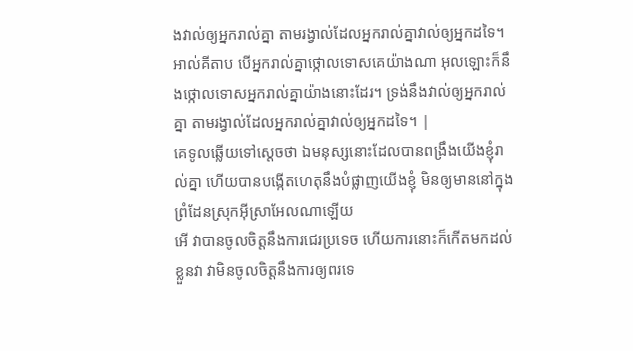ងវាល់ឲ្យអ្នករាល់គ្នា តាមរង្វាល់ដែលអ្នករាល់គ្នាវាល់ឲ្យអ្នកដទៃ។ អាល់គីតាប បើអ្នករាល់គ្នាថ្កោលទោសគេយ៉ាងណា អុលឡោះក៏នឹងថ្កោលទោសអ្នករាល់គ្នាយ៉ាងនោះដែរ។ ទ្រង់នឹងវាល់ឲ្យអ្នករាល់គ្នា តាមរង្វាល់ដែលអ្នករាល់គ្នាវាល់ឲ្យអ្នកដទៃ។ |
គេទូលឆ្លើយទៅស្តេចថា ឯមនុស្សនោះដែលបានពង្រឹងយើងខ្ញុំរាល់គ្នា ហើយបានបង្កើតហេតុនឹងបំផ្លាញយើងខ្ញុំ មិនឲ្យមាននៅក្នុងព្រំដែនស្រុកអ៊ីស្រាអែលណាឡើយ
អើ វាបានចូលចិត្តនឹងការជេរប្រទេច ហើយការនោះក៏កើតមកដល់ខ្លួនវា វាមិនចូលចិត្តនឹងការឲ្យពរទេ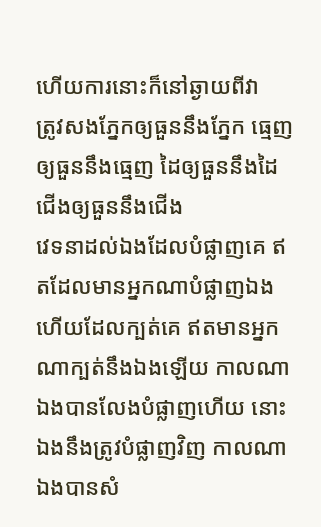ហើយការនោះក៏នៅឆ្ងាយពីវា
ត្រូវសងភ្នែកឲ្យធួននឹងភ្នែក ធ្មេញឲ្យធួននឹងធ្មេញ ដៃឲ្យធួននឹងដៃ ជើងឲ្យធួននឹងជើង
វេទនាដល់ឯងដែលបំផ្លាញគេ ឥតដែលមានអ្នកណាបំផ្លាញឯង ហើយដែលក្បត់គេ ឥតមានអ្នកណាក្បត់នឹងឯងឡើយ កាលណាឯងបានលែងបំផ្លាញហើយ នោះឯងនឹងត្រូវបំផ្លាញវិញ កាលណាឯងបានសំ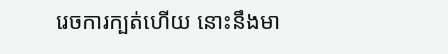រេចការក្បត់ហើយ នោះនឹងមា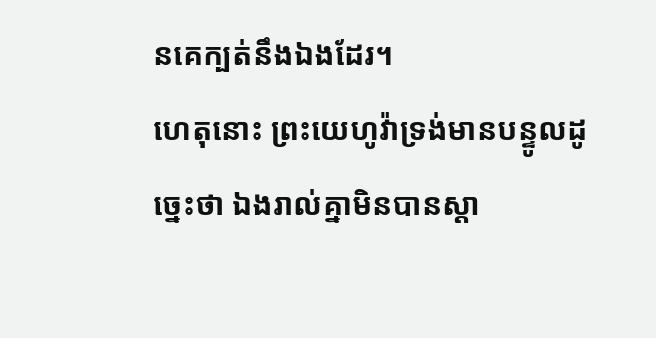នគេក្បត់នឹងឯងដែរ។
ហេតុនោះ ព្រះយេហូវ៉ាទ្រង់មានបន្ទូលដូច្នេះថា ឯងរាល់គ្នាមិនបានស្តា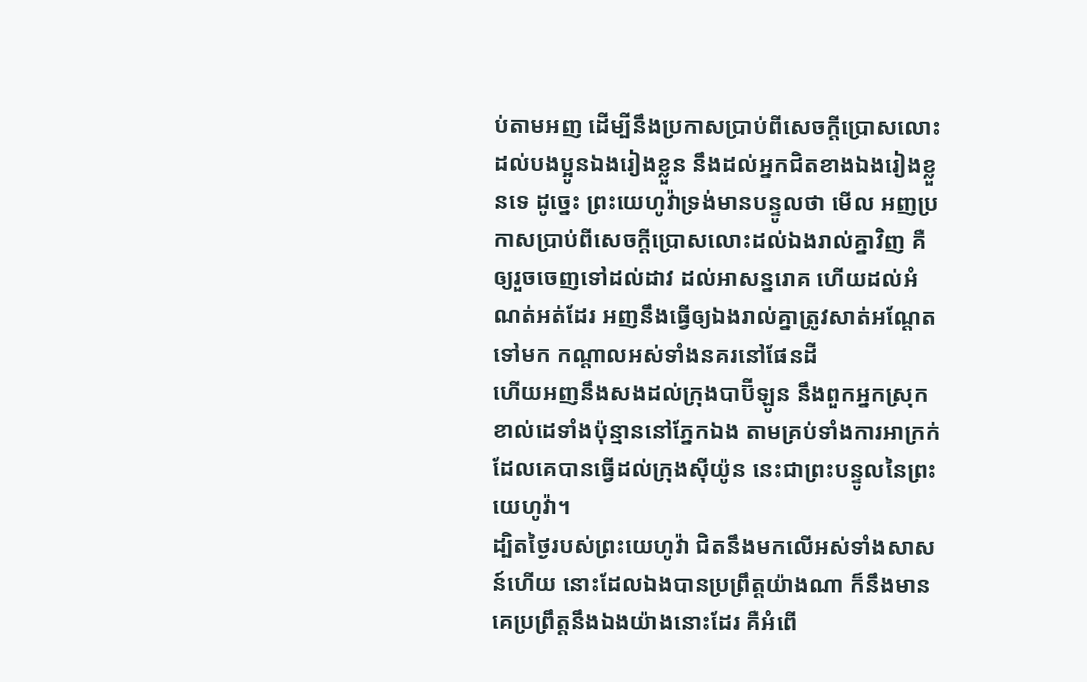ប់តាមអញ ដើម្បីនឹងប្រកាសប្រាប់ពីសេចក្ដីប្រោសលោះ ដល់បងប្អូនឯងរៀងខ្លួន នឹងដល់អ្នកជិតខាងឯងរៀងខ្លួនទេ ដូច្នេះ ព្រះយេហូវ៉ាទ្រង់មានបន្ទូលថា មើល អញប្រកាសប្រាប់ពីសេចក្ដីប្រោសលោះដល់ឯងរាល់គ្នាវិញ គឺឲ្យរួចចេញទៅដល់ដាវ ដល់អាសន្នរោគ ហើយដល់អំណត់អត់ដែរ អញនឹងធ្វើឲ្យឯងរាល់គ្នាត្រូវសាត់អណ្តែតទៅមក កណ្តាលអស់ទាំងនគរនៅផែនដី
ហើយអញនឹងសងដល់ក្រុងបាប៊ីឡូន នឹងពួកអ្នកស្រុកខាល់ដេទាំងប៉ុន្មាននៅភ្នែកឯង តាមគ្រប់ទាំងការអាក្រក់ដែលគេបានធ្វើដល់ក្រុងស៊ីយ៉ូន នេះជាព្រះបន្ទូលនៃព្រះយេហូវ៉ា។
ដ្បិតថ្ងៃរបស់ព្រះយេហូវ៉ា ជិតនឹងមកលើអស់ទាំងសាសន៍ហើយ នោះដែលឯងបានប្រព្រឹត្តយ៉ាងណា ក៏នឹងមានគេប្រព្រឹត្តនឹងឯងយ៉ាងនោះដែរ គឺអំពើ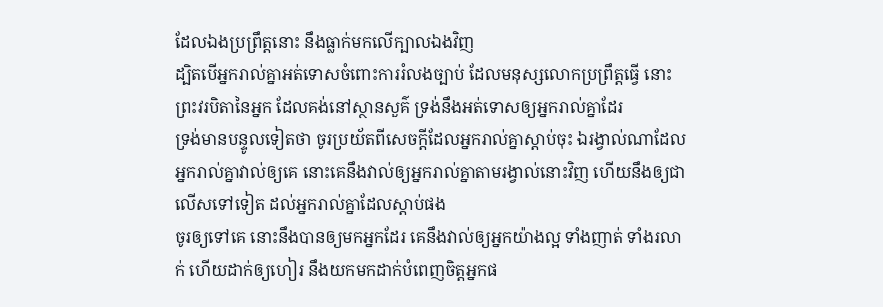ដែលឯងប្រព្រឹត្តនោះ នឹងធ្លាក់មកលើក្បាលឯងវិញ
ដ្បិតបើអ្នករាល់គ្នាអត់ទោសចំពោះការរំលងច្បាប់ ដែលមនុស្សលោកប្រព្រឹត្តធ្វើ នោះព្រះវរបិតានៃអ្នក ដែលគង់នៅស្ថានសួគ៌ ទ្រង់នឹងអត់ទោសឲ្យអ្នករាល់គ្នាដែរ
ទ្រង់មានបន្ទូលទៀតថា ចូរប្រយ័តពីសេចក្ដីដែលអ្នករាល់គ្នាស្តាប់ចុះ ឯរង្វាល់ណាដែលអ្នករាល់គ្នាវាល់ឲ្យគេ នោះគេនឹងវាល់ឲ្យអ្នករាល់គ្នាតាមរង្វាល់នោះវិញ ហើយនឹងឲ្យជាលើសទៅទៀត ដល់អ្នករាល់គ្នាដែលស្តាប់ផង
ចូរឲ្យទៅគេ នោះនឹងបានឲ្យមកអ្នកដែរ គេនឹងវាល់ឲ្យអ្នកយ៉ាងល្អ ទាំងញាត់ ទាំងរលាក់ ហើយដាក់ឲ្យហៀរ នឹងយកមកដាក់បំពេញចិត្តអ្នកផ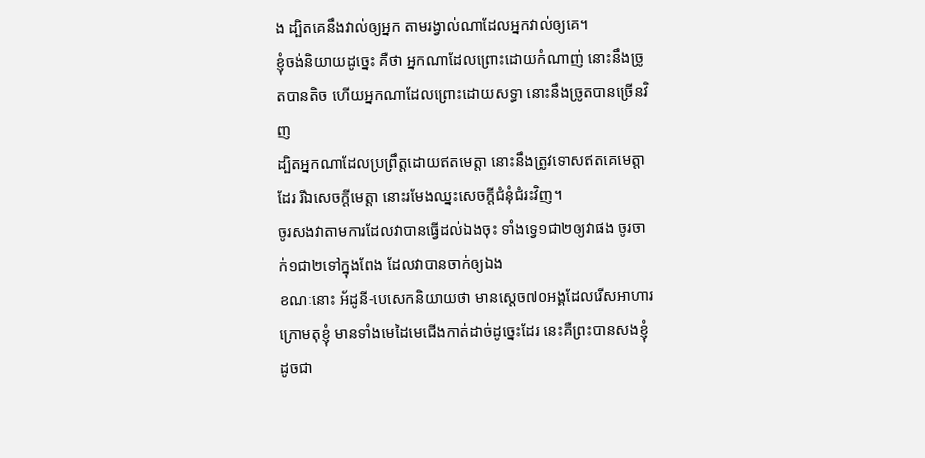ង ដ្បិតគេនឹងវាល់ឲ្យអ្នក តាមរង្វាល់ណាដែលអ្នកវាល់ឲ្យគេ។
ខ្ញុំចង់និយាយដូច្នេះ គឺថា អ្នកណាដែលព្រោះដោយកំណាញ់ នោះនឹងច្រូតបានតិច ហើយអ្នកណាដែលព្រោះដោយសទ្ធា នោះនឹងច្រូតបានច្រើនវិញ
ដ្បិតអ្នកណាដែលប្រព្រឹត្តដោយឥតមេត្តា នោះនឹងត្រូវទោសឥតគេមេត្តាដែរ រីឯសេចក្ដីមេត្តា នោះរមែងឈ្នះសេចក្ដីជំនុំជំរះវិញ។
ចូរសងវាតាមការដែលវាបានធ្វើដល់ឯងចុះ ទាំងទ្វេ១ជា២ឲ្យវាផង ចូរចាក់១ជា២ទៅក្នុងពែង ដែលវាបានចាក់ឲ្យឯង
ខណៈនោះ អ័ដូនី-បេសេកនិយាយថា មានស្តេច៧០អង្គដែលរើសអាហារក្រោមតុខ្ញុំ មានទាំងមេដៃមេជើងកាត់ដាច់ដូច្នេះដែរ នេះគឺព្រះបានសងខ្ញុំដូចជា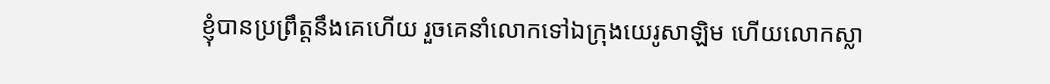ខ្ញុំបានប្រព្រឹត្តនឹងគេហើយ រួចគេនាំលោកទៅឯក្រុងយេរូសាឡិម ហើយលោកស្លា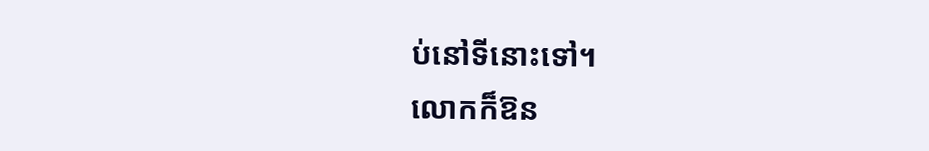ប់នៅទីនោះទៅ។
លោកក៏ឱន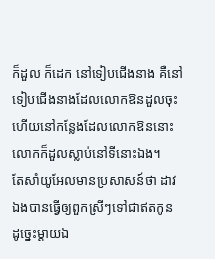ក៏ដួល ក៏ដេក នៅទៀបជើងនាង គឺនៅទៀបជើងនាងដែលលោកឱនដួលចុះ ហើយនៅកន្លែងដែលលោកឱននោះ លោកក៏ដួលស្លាប់នៅទីនោះឯង។
តែសាំយូអែលមានប្រសាសន៍ថា ដាវឯងបានធ្វើឲ្យពួកស្រីៗទៅជាឥតកូន ដូច្នេះម្តាយឯ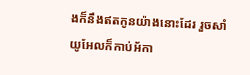ងក៏នឹងឥតកូនយ៉ាងនោះដែរ រួចសាំយូអែលក៏កាប់អ័កា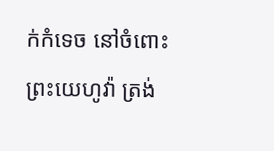ក់កំទេច នៅចំពោះព្រះយេហូវ៉ា ត្រង់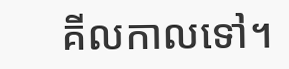គីលកាលទៅ។